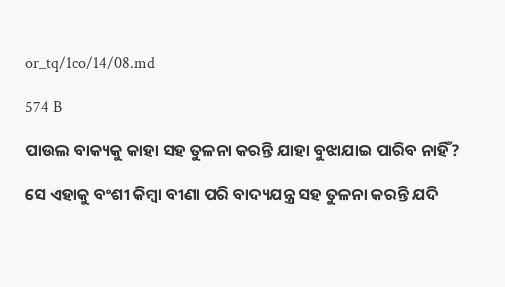or_tq/1co/14/08.md

574 B

ପାଉଲ ବାକ୍ୟକୁ କାହା ସହ ତୁଳନା କରନ୍ତି ଯାହା ବୁଝାଯାଇ ପାରିବ ନାହିଁ?

ସେ ଏହାକୁ ବଂଶୀ କିମ୍ବା ବୀଣା ପରି ବାଦ୍ୟଯନ୍ତ୍ର ସହ ତୁଳନା କରନ୍ତି ଯଦି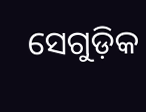ସେଗୁଡ଼ିକ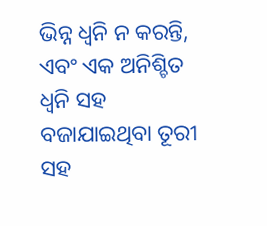ଭିନ୍ନ ଧ୍ୱନି ନ କରନ୍ତି, ଏବଂ ଏକ ଅନିଶ୍ଚିତ ଧ୍ୱନି ସହ ବଜାଯାଇଥିବା ତୂରୀ ସହ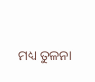ମଧ୍ୟ ତୁଳନା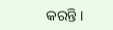କରନ୍ତି ।